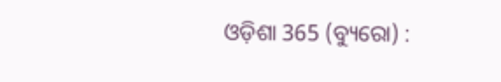ଓଡ଼ିଶା 365 (ବ୍ୟୁରୋ) :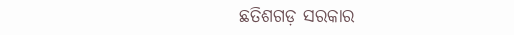ଛତିଶଗଡ଼ ସରକାର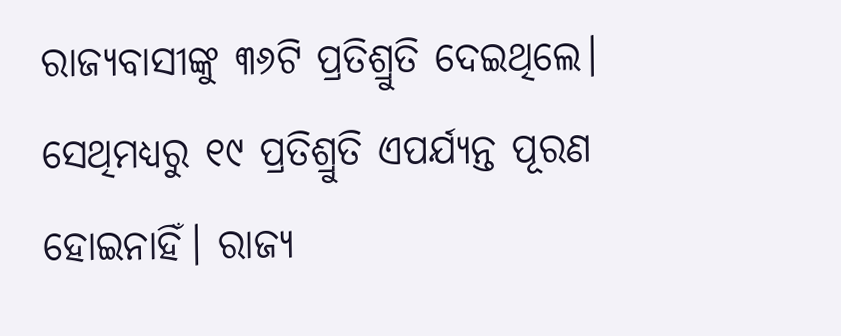ରାଜ୍ୟବାସୀଙ୍କୁ ୩୬ଟି ପ୍ରତିଶ୍ରୁତି ଦେଇଥିଲେ। ସେଥିମଧ୍ୟରୁ ୧୯ ପ୍ରତିଶ୍ରୁତି ଏପର୍ଯ୍ୟନ୍ତ ପୂରଣ ହୋଇନାହିଁ। ରାଜ୍ୟ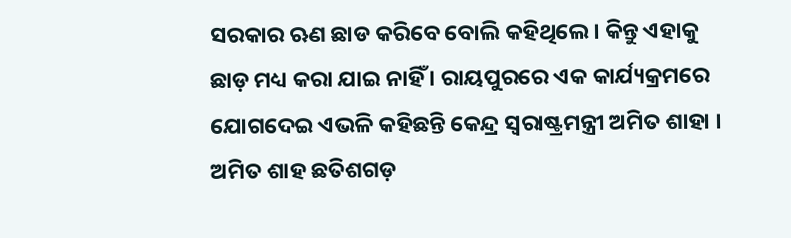ସରକାର ଋଣ ଛାଡ କରିବେ ବୋଲି କହିଥିଲେ। କିନ୍ତୁ ଏହାକୁ ଛାଡ଼ ମଧ୍ୟ କରା ଯାଇ ନାହିଁ । ରାୟପୁରରେ ଏକ କାର୍ଯ୍ୟକ୍ରମରେ ଯୋଗଦେଇ ଏଭଳି କହିଛନ୍ତି କେନ୍ଦ୍ର ସ୍ବରାଷ୍ଟ୍ରମନ୍ତ୍ରୀ ଅମିତ ଶାହା । ଅମିତ ଶାହ ଛତିଶଗଡ଼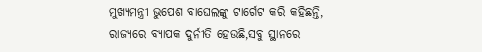ମୁଖ୍ୟମନ୍ତ୍ରୀ ଭୁପେଶ ବାଘେଲଙ୍କୁ ଟାର୍ଗେଟ କରି କହିଛନ୍ତି, ରାଜ୍ୟରେ ବ୍ୟାପକ ଦୁର୍ନୀତି ହେଉଛି,ସବୁ ସ୍ଥାନରେ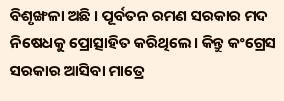ବିଶୃଙ୍ଖଳା ଅଛି । ପୂର୍ବତନ ରମଣ ସରକାର ମଦ ନିଷେଧକୁ ପ୍ରୋତ୍ସାହିତ କରିଥିଲେ। କିନ୍ତୁ କଂଗ୍ରେସ ସରକାର ଆସିବା ମାତ୍ରେ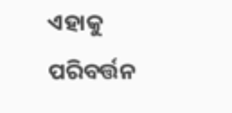ଏହାକୁ ପରିବର୍ତ୍ତନ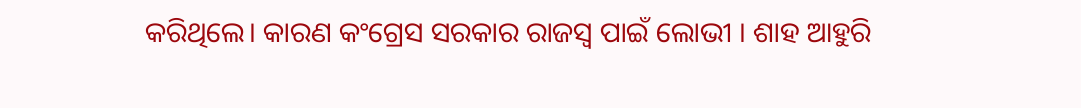କରିଥିଲେ। କାରଣ କଂଗ୍ରେସ ସରକାର ରାଜସ୍ବ ପାଇଁ ଲୋଭୀ । ଶାହ ଆହୁରି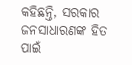କହିଛନ୍ତି, ସରକାର ଜନସାଧାରଣଙ୍କ ହିତ ପାଇଁ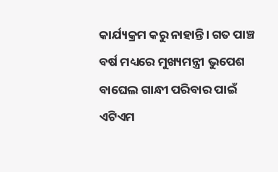କାର୍ଯ୍ୟକ୍ରମ କରୁ ନାହାନ୍ତି। ଗତ ପାଞ୍ଚ ବର୍ଷ ମଧ୍ୟରେ ମୁଖ୍ୟମନ୍ତ୍ରୀ ଭୁପେଶ ବାଘେଲ ଗାନ୍ଧୀ ପରିବାର ପାଇଁ ଏଟିଏମ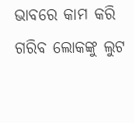ଭାବରେ କାମ କରି ଗରିବ ଲୋକଙ୍କୁ ଲୁଟ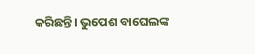କରିଛନ୍ତି। ଭୁପେଶ ବାଘେଲଙ୍କ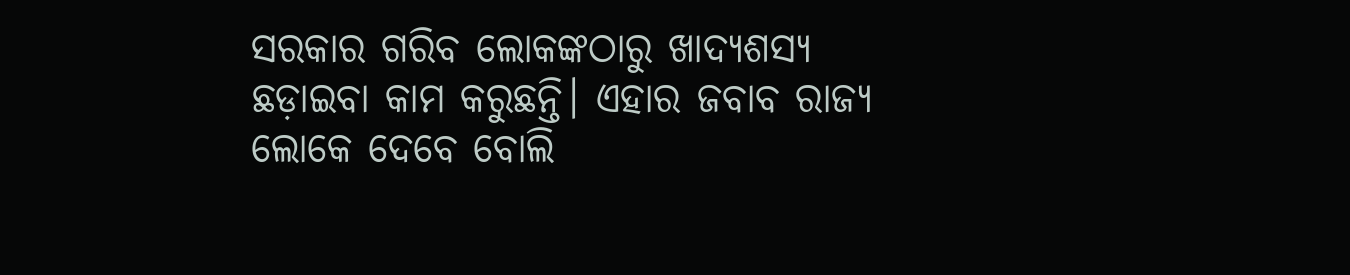ସରକାର ଗରିବ ଲୋକଙ୍କଠାରୁ ଖାଦ୍ୟଶସ୍ୟ ଛଡ଼ାଇବା କାମ କରୁଛନ୍ତି। ଏହାର ଜବାବ ରାଜ୍ୟ ଲୋକେ ଦେବେ ବୋଲି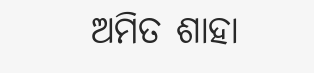ଅମିତ ଶାହା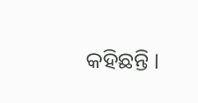କହିଛନ୍ତି ।